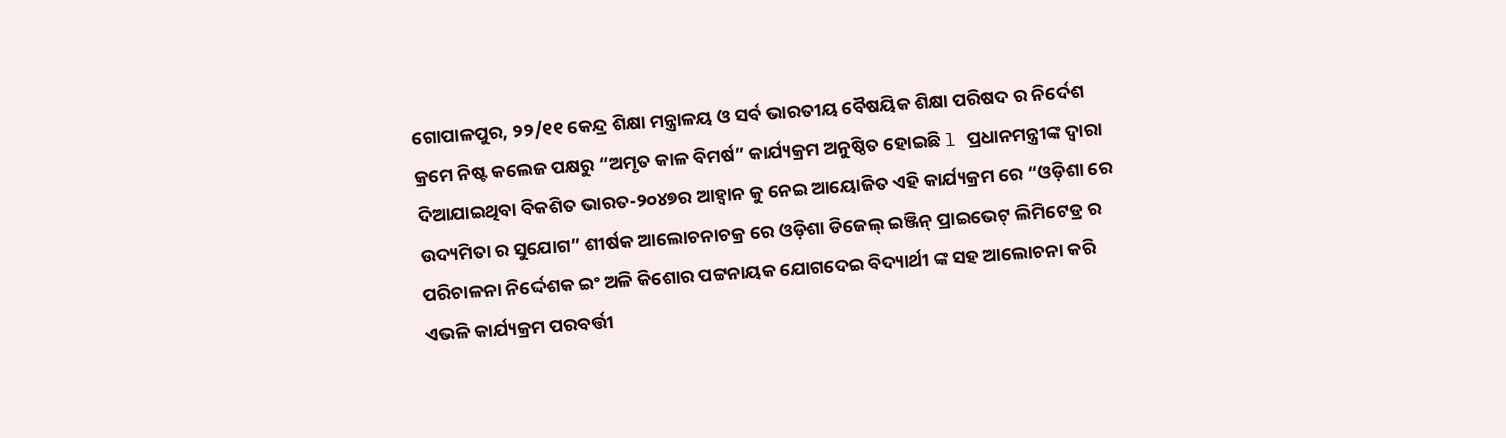ଗୋପାଳପୁର, ୨୨/୧୧ କେନ୍ଦ୍ର ଶିକ୍ଷା ମନ୍ତ୍ରାଳୟ ଓ ସର୍ବ ଭାରତୀୟ ବୈଷୟିକ ଶିକ୍ଷା ପରିଷଦ ର ନିର୍ଦେଶ କ୍ରମେ ନିଷ୍ଟ କଲେଜ ପକ୍ଷରୁ “ଅମୃତ କାଳ ବିମର୍ଷ” କାର୍ଯ୍ୟକ୍ରମ ଅନୁଷ୍ଠିତ ହୋଇଛି l ପ୍ରଧାନମନ୍ତ୍ରୀଙ୍କ ଦ୍ୱାରା ଦିଆଯାଇଥିବା ବିକଶିତ ଭାରତ-୨୦୪୭ର ଆହ୍ୱାନ କୁ ନେଇ ଆୟୋଜିତ ଏହି କାର୍ଯ୍ୟକ୍ରମ ରେ “ଓଡ଼ିଶା ରେ ଉଦ୍ୟମିତା ର ସୁଯୋଗ” ଶୀର୍ଷକ ଆଲୋଚନାଚକ୍ର ରେ ଓଡ଼ିଶା ଡିଜେଲ୍ ଇଞ୍ଜିନ୍ ପ୍ରାଇଭେଟ୍ ଲିମିଟେଡ୍ର ର ପରିଚାଳନା ନିର୍ଦ୍ଦେଶକ ଇଂ ଅଳି କିଶୋର ପଟ୍ଟନାୟକ ଯୋଗଦେଇ ବିଦ୍ୟାର୍ଥୀ ଙ୍କ ସହ ଆଲୋଚନା କରି ଏଭଳି କାର୍ଯ୍ୟକ୍ରମ ପରବର୍ତ୍ତୀ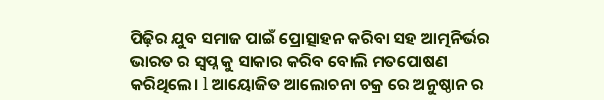ପିଢ଼ିର ଯୁବ ସମାଜ ପାଇଁ ପ୍ରୋତ୍ସାହନ କରିବା ସହ ଆତ୍ମନିର୍ଭର ଭାରତ ର ସ୍ବପ୍ନ କୁ ସାକାର କରିବ ବୋଲି ମତପୋଷଣ କରିଥିଲେ। l ଆୟୋଜିତ ଆଲୋଚନା ଚକ୍ର ରେ ଅନୁଷ୍ଠାନ ର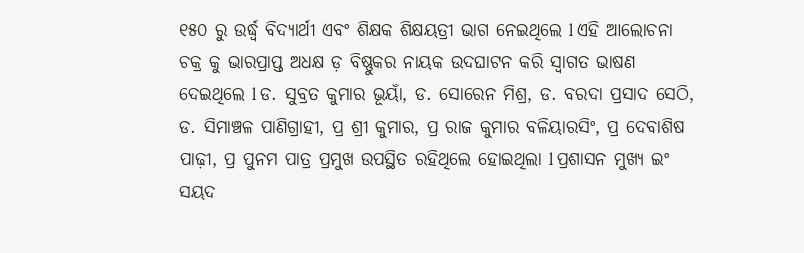୧୫୦ ରୁ ଉର୍ଦ୍ଧ୍ବ ବିଦ୍ୟାର୍ଥୀ ଏବଂ ଶିକ୍ଷକ ଶିକ୍ଷୟତ୍ରୀ ଭାଗ ନେଇଥିଲେ l ଏହି ଆଲୋଚନା ଚକ୍ର କୁ ଭାରପ୍ରାପ୍ତ ଅଧକ୍ଷ ଡ଼ ବିଷ୍ଣୁକର ନାୟକ ଉଦଘାଟନ କରି ସ୍ୱାଗତ ଭାଷଣ ଦେଇଥିଲେ l ଡ. ସୁବ୍ରତ କୁମାର ଭୂୟାଁ, ଡ. ସୋରେନ ମିଶ୍ର, ଡ. ବରଦା ପ୍ରସାଦ ସେଠି, ଡ. ସିମାଞ୍ଚଳ ପାଣିଗ୍ରାହୀ, ପ୍ର ଶ୍ରୀ କୁମାର, ପ୍ର ରାଜ କୁମାର ବଳିୟାରସିଂ, ପ୍ର ଦେବାଶିଷ ପାଢ଼ୀ, ପ୍ର ପୁନମ ପାତ୍ର ପ୍ରମୁଖ ଉପସ୍ଥିତ ରହିଥିଲେ ହୋଇଥିଲା l ପ୍ରଶାସନ ମୁଖ୍ୟ ଇଂ ସୟଦ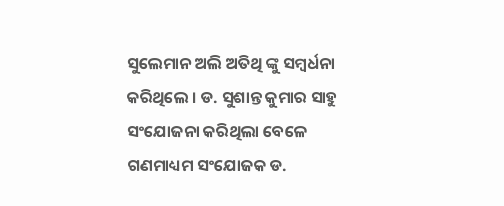ସୁଲେମାନ ଅଲି ଅତିଥି ଙ୍କୁ ସମ୍ବର୍ଧନା କରିଥିଲେ । ଡ. ସୁଶାନ୍ତ କୁମାର ସାହୁ ସଂଯୋଜନା କରିଥିଲା ବେଳେ ଗଣମାଧ୍ୟମ ସଂଯୋଜକ ଡ.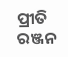ପ୍ରୀତି ରଞ୍ଜନ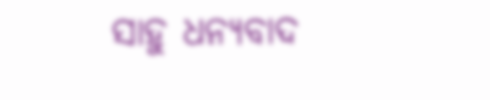ସାହୁ ଧନ୍ୟବାଦ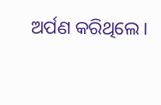ଅର୍ପଣ କରିଥିଲେ ।